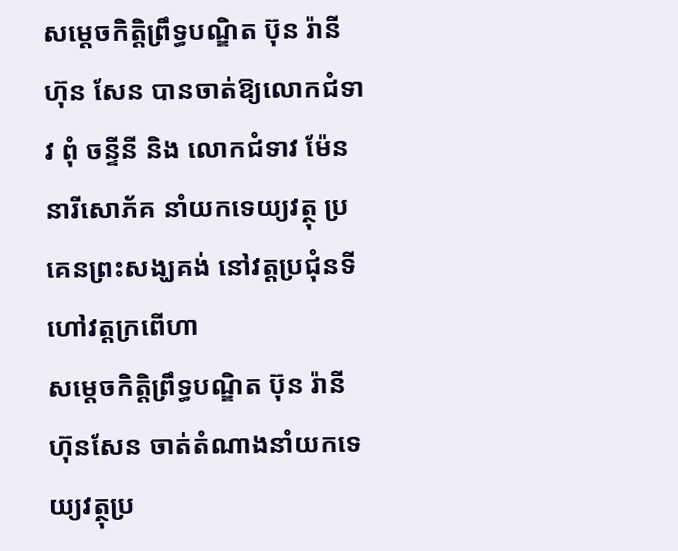សម្តេចកិត្តិព្រឹទ្ធបណ្ឌិត ប៊ុន រ៉ានី ហ៊ុន សែន បានចាត់ឱ្យលោកជំទាវ ពុំ ចន្ទីនី និង លោកជំទាវ ម៉ែន នារីសោភ័គ នាំយកទេយ្យវត្ថុ ប្រគេនព្រះសង្ឃគង់ នៅវត្តប្រជុំនទី ហៅវត្តក្រពើហា
សម្តេចកិត្តិព្រឹទ្ធបណ្ឌិត ប៊ុន រ៉ានី ហ៊ុនសែន ចាត់តំណាងនាំយកទេយ្យវត្ថុប្រ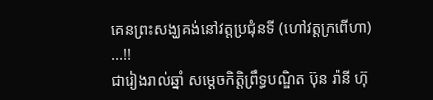គេនព្រះសង្ឃគង់នៅវត្តប្រជុំនទី (ហៅវត្តក្រពើហា) ...!!
ជារៀងរាល់ឆ្នាំ សម្តេចកិត្តិព្រឹទ្ធបណ្ឌិត ប៊ុន រ៉ានី ហ៊ុ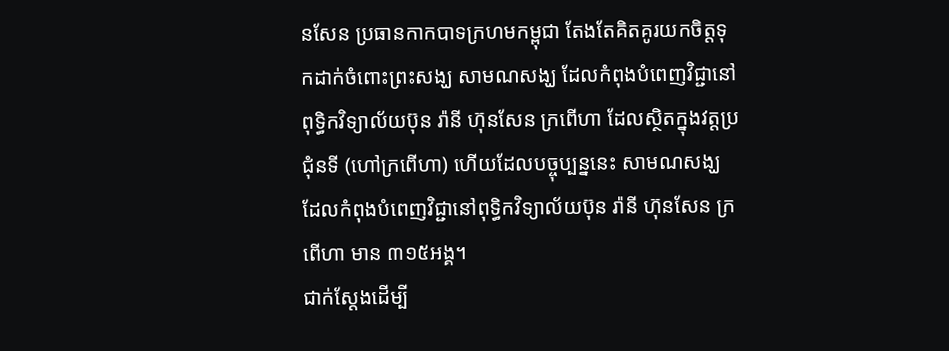នសែន ប្រធានកាកបាទក្រហមកម្ពុជា តែងតែគិតគូរយកចិត្តទុកដាក់ចំពោះព្រះសង្ឃ សាមណសង្ឃ ដែលកំពុងបំពេញវិជ្ជានៅពុទ្ធិកវិទ្យាល័យប៊ុន រ៉ានី ហ៊ុនសែន ក្រពើហា ដែលស្ថិតក្នុងវត្តប្រជុំនទី (ហៅក្រពើហា) ហើយដែលបច្ចុប្បន្ននេះ សាមណសង្ឃ ដែលកំពុងបំពេញវិជ្ជានៅពុទ្ធិកវិទ្យាល័យប៊ុន រ៉ានី ហ៊ុនសែន ក្រពើហា មាន ៣១៥អង្គ។
ជាក់ស្តែងដើម្បី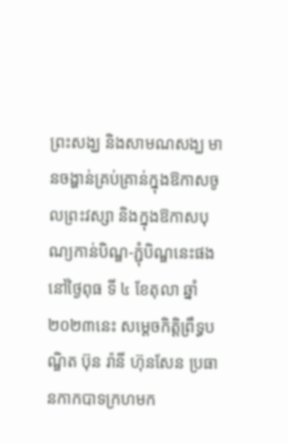ព្រះសង្ឃ និងសាមណសង្ឃ មានចង្ហាន់គ្រប់គ្រាន់ក្នុងឱកាសចូលព្រះវស្សា និងក្នុងឱកាសបុណ្យកាន់បិណ្ឌ-ភ្ជុំបិណ្ឌនេះផង នៅថ្ងៃពុធ ទី ៤ ខែតុលា ឆ្នាំ២០២៣នេះ សម្តេចកិត្តិព្រឹទ្ធបណ្ឌិត ប៊ុន រ៉ានី ហ៊ុនសែន ប្រធានកាកបាទក្រហមក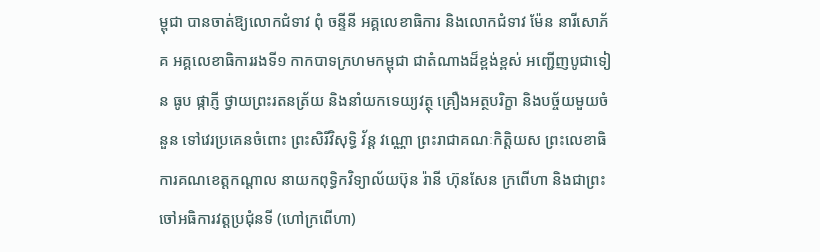ម្ពុជា បានចាត់ឱ្យលោកជំទាវ ពុំ ចន្ទីនី អគ្គលេខាធិការ និងលោកជំទាវ ម៉ែន នារីសោភ័គ អគ្គលេខាធិការរងទី១ កាកបាទក្រហមកម្ពុជា ជាតំណាងដ៏ខ្ពង់ខ្ពស់ អញ្ជើញបូជាទៀន ធូប ផ្កាភ្ញី ថ្វាយព្រះរតនត្រ័យ និងនាំយកទេយ្យវត្ថុ គ្រឿងអត្ថបរិក្ខា និងបច្ច័យមួយចំនួន ទៅវេរប្រគេនចំពោះ ព្រះសិរីវិសុទ្ធិ វ័ន្ត វណ្ណោ ព្រះរាជាគណៈកិត្តិយស ព្រះលេខាធិការគណខេត្តកណ្តាល នាយកពុទ្ធិកវិទ្យាល័យប៊ុន រ៉ានី ហ៊ុនសែន ក្រពើហា និងជាព្រះចៅអធិការវត្តប្រជុំនទី (ហៅក្រពើហា)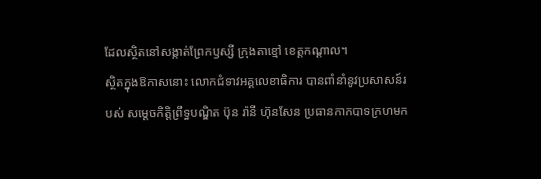ដែលស្ថិតនៅសង្កាត់ព្រែកឫស្សី ក្រុងតាខ្មៅ ខេត្តកណ្តាល។
ស្ថិតក្នុងឱកាសនោះ លោកជំទាវអគ្គលេខាធិការ បានពាំនាំនូវប្រសាសន៍របស់ សម្ដេចកិត្តិព្រឹទ្ធបណ្ឌិត ប៊ុន រ៉ានី ហ៊ុនសែន ប្រធានកាកបាទក្រហមក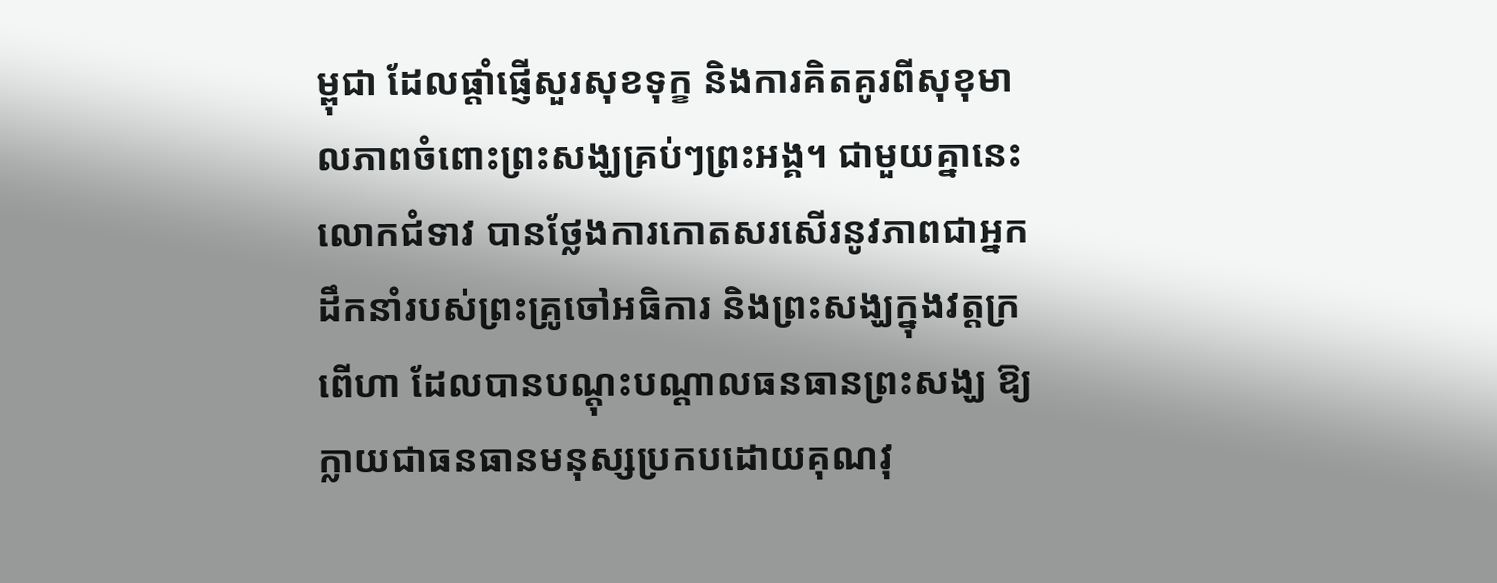ម្ពុជា ដែលផ្តាំផ្ញើសួរសុខទុក្ខ និងការគិតគូរពីសុខុមាលភាពចំពោះព្រះសង្ឃគ្រប់ៗព្រះអង្គ។ ជាមួយគ្នានេះ លោកជំទាវ បានថ្លែងការកោតសរសេីរនូវភាពជាអ្នកដឹកនាំរបស់ព្រះគ្រូចៅអធិការ និងព្រះសង្ឃក្នុងវត្តក្រពេីហា ដែលបានបណ្តុះបណ្តាលធនធានព្រះសង្ឃ ឱ្យក្លាយជាធនធានមនុស្សប្រកបដោយគុណវុ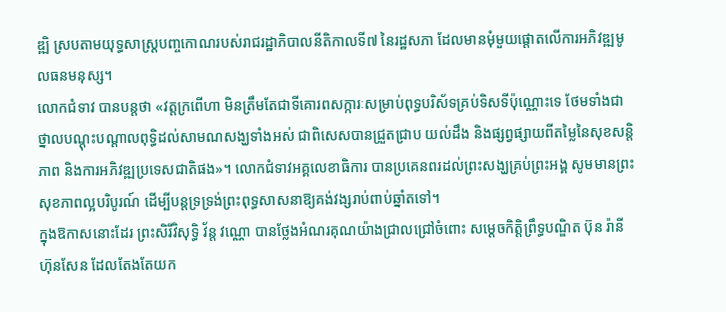ឌ្ឍិ ស្របតាមយុទ្ធសាស្ត្របញ្ចកោណរបស់រាជរដ្ឋាភិបាលនីតិកាលទី៧ នៃរដ្ឋសភា ដែលមានមុំមួយផ្តោតលេីការអភិវឌ្ឍមូលធនមនុស្ស។
លោកជំទាវ បានបន្តថា «វត្តក្រពើហា មិនត្រឹមតែជាទីគោរពសក្ការៈសម្រាប់ពុទ្ធបរិស័ទគ្រប់ទិសទីប៉ុណ្ណោះទេ ថែមទាំងជាថ្នាលបណ្តុះបណ្តាលពុទ្ធិដល់សាមណសង្ឃទាំងអស់ ជាពិសេសបានជ្រួតជ្រាប យល់ដឹង និងផ្សព្វផ្សាយពីតម្លៃនៃសុខសន្តិភាព និងការអភិវឌ្ឍប្រទេសជាតិផង»។ លោកជំទាវអគ្គលេខាធិការ បានប្រគេនពរដល់ព្រះសង្ឃគ្រប់ព្រះអង្គ សូមមានព្រះសុខភាពល្អបរិបូរណ៍ ដេីម្បីបន្តទ្រទ្រង់ព្រះពុទ្ធសាសនាឱ្យគង់វង្សរាប់ពាប់ឆ្នាំតទៅ។
ក្នុងឱកាសនោះដែរ ព្រះសិរីវិសុទ្ធិ វ័ន្ត វណ្ណោ បានថ្លែងអំណរគុណយ៉ាងជ្រាលជ្រៅចំពោះ សម្តេចកិត្តិព្រឹទ្ធបណ្ឌិត ប៊ុន រ៉ានី ហ៊ុនសែន ដែលតែងតែយក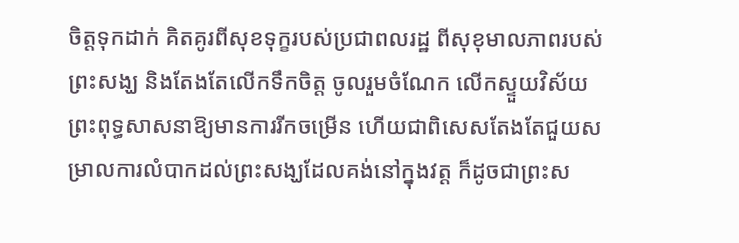ចិត្តទុកដាក់ គិតគូរពីសុខទុក្ខរបស់ប្រជាពលរដ្ឋ ពីសុខុមាលភាពរបស់ព្រះសង្ឃ និងតែងតែលើកទឹកចិត្ត ចូលរួមចំណែក លើកស្ទួយវិស័យព្រះពុទ្ធសាសនាឱ្យមានការរីកចម្រើន ហើយជាពិសេសតែងតែជួយសម្រាលការលំបាកដល់ព្រះសង្ឃដែលគង់នៅក្នុងវត្ត ក៏ដូចជាព្រះស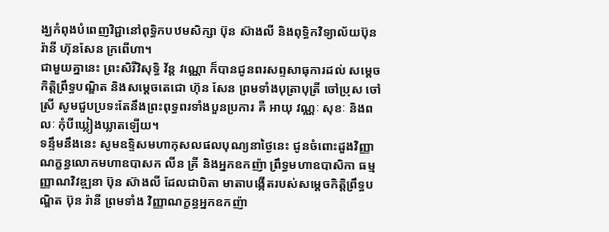ង្ឃកំពុងបំពេញវិជ្ជានៅពុទ្ធិកបឋមសិក្សា ប៊ុន ស៊ាងលី និងពុទ្ធិកវិទ្យាល័យប៊ុន រ៉ានី ហ៊ុនសែន ក្រពើហា។
ជាមួយគ្នានេះ ព្រះសិរីវិសុទ្ធិ វ័ន្ត វណ្ណោ ក៏បានជូនពរសព្ទសាធុការដល់ សម្តេចកិត្តិព្រឹទ្ធបណ្ឌិត និងសម្តេចតេជោ ហ៊ុន សែន ព្រមទាំងបុត្រាបុត្រី ចៅប្រុស ចៅស្រី សូមជួបប្រទះតែនឹងព្រះពុទ្ធពរទាំងបួនប្រការ គឺ អាយុ វណ្ណៈ សុខៈ និងពលៈ កុំបីឃ្លៀងឃ្លាតឡើយ។
ទន្ទឹមនឹងនេះ សូមឧទ្ទិសមហាកុសលផលបុណ្យនាថ្ងៃនេះ ជូនចំពោះដួងវិញ្ញាណក្ខន្ធលោកមហាឧបាសក លីន គ្រី និងអ្នកឧកញ៉ា ព្រឹទ្ធមហាឧបាសិកា ធម្មញ្ញាណវិវឌ្ឍនា ប៊ុន ស៊ាងលី ដែលជាបិតា មាតាបង្កើតរបស់សម្ដេចកិត្តិព្រឹទ្ធបណ្ឌិត ប៊ុន រ៉ានី ព្រមទាំង វិញ្ញាណក្ខន្ធអ្នកឧកញ៉ា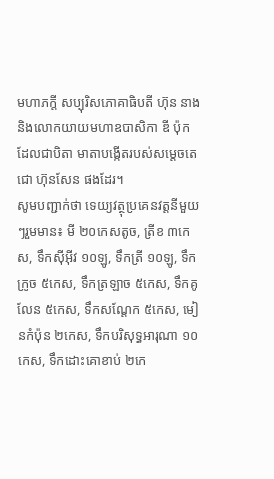មហាភក្តី សប្បុរិសភោគាធិបតី ហ៊ុន នាង និងលោកយាយមហាឧបាសិកា ឌី ប៉ុក ដែលជាបិតា មាតាបង្កើតរបស់សម្តេចតេជោ ហ៊ុនសែន ផងដែរ។
សូមបញ្ជាក់ថា ទេយ្យវត្ថុប្រគេនវត្តនីមួយៗរួមមាន៖ មី ២០កេសតូច, ត្រីខ ៣កេស, ទឹកស៊ីអ៊ីវ ១០ឡូ, ទឹកត្រី ១០ឡូ, ទឹកក្រូច ៥កេស, ទឹកត្រឡាច ៥កេស, ទឹកគូលែន ៥កេស, ទឹកសណ្តែក ៥កេស, មៀនកំប៉ុន ២កេស, ទឹកបរិសុទ្ធអារុណា ១០កេស, ទឹកដោះគោខាប់ ២កេ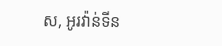ស, អូរវ៉ាន់ទីន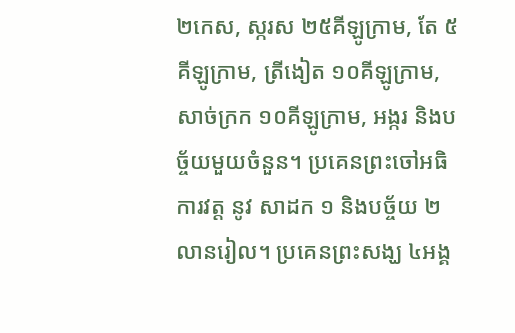២កេស, ស្ករស ២៥គីឡូក្រាម, តែ ៥គីឡូក្រាម, ត្រីងៀត ១០គីឡូក្រាម, សាច់ក្រក ១០គីឡូក្រាម, អង្ករ និងបច្ច័យមួយចំនួន។ ប្រគេនព្រះចៅអធិការវត្ត នូវ សាដក ១ និងបច្ច័យ ២លានរៀល។ ប្រគេនព្រះសង្ឃ ៤អង្គ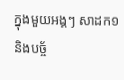ក្នុងមួយអង្គៗ សាដក១ និងបច្ច័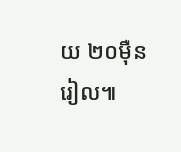យ ២០ម៉ឺនរៀល៕